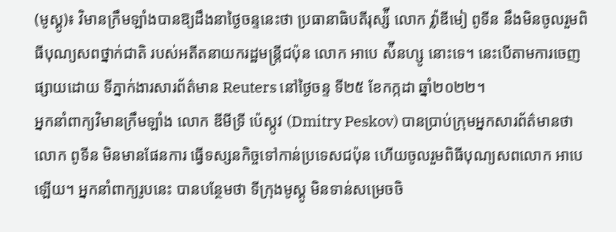(មូស្គូ)៖ វិមានក្រឹមឡាំងបានឱ្យដឹងនាថ្ងៃចន្ទនេះថា ប្រធានាធិបតីរុស្ស៉ី លោក វ៉្លាឌីមៀ ពូទីន នឹងមិនចូលរួមពិធីបុណ្យសពថ្នាក់ជាតិ របស់អតីតនាយករដ្ឋមន្រ្តីជប៉ុន លោក អាបេ ស៉ីនហ្សូ នោះទេ។ នេះបើតាមការចេញផ្សាយដោយ ទីភ្នាក់ងារសារព័ត៌មាន Reuters នៅថ្ងៃចន្ទ ទី២៥ ខែកក្កដា ឆ្នាំ២០២២។
អ្នកនាំពាក្យវិមានក្រឹមឡាំង លោក ឌីមីទ្រី ប៉េស្កូវ (Dmitry Peskov) បានប្រាប់ក្រុមអ្នកសារព័ត៌មានថា លោក ពូទីន មិនមានផែនការ ធ្វើទស្សនកិច្ចទៅកាន់ប្រទេសជប៉ុន ហើយចូលរួមពិធីបុណ្យសពលោក អាបេ ឡើយ។ អ្នកនាំពាក្យរូបនេះ បានបន្ថែមថា ទីក្រុងមូស្គូ មិនទាន់សម្រេចចិ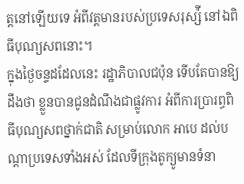ត្តនៅឡើយទេ អំពីវត្តមានរបស់ប្រទេសរុស្ស៉ី នៅឯពិធីបុណ្យសពនោះ។
ក្នុងថ្ងៃចន្ទដដែលនេះ រដ្ឋាភិបាលជប៉ុន ទើបតែបានឱ្យដឹងថា ខ្លួនបានជូនដំណឹងជាផ្លូវការ អំពីការប្រារព្ធពិធីបុណ្យសពថ្នាក់ជាតិ សម្រាប់លោក អាបេ ដល់បណ្តាប្រទេសទាំងអស់ ដែលទីក្រុងតូក្យូមានទំនា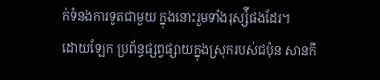ក់ទំនងការទូតជាមួយ ក្នុងនោះរួមទាំងរុស្ស៉ីផងដែរ។
ដោយឡែក ប្រព័ន្ធផ្សព្វផ្សាយក្នុងស្រុករបស់ជប៉ុន សានកី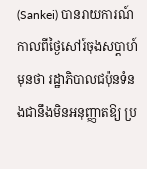(Sankei) បានរាយការណ៍កាលពីថ្ងៃសៅរ៍ចុងសប្តាហ៍មុនថា រដ្ឋាភិបាលជប៉ុនទំនងជានឹងមិនអនុញ្ញាតឱ្យ ប្រ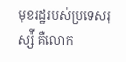មុខរដ្ឋរបស់ប្រទេសរុស្ស៉ី គឺលោក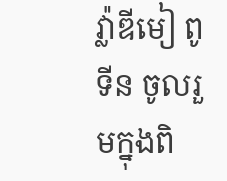វ៉្លាឌីមៀ ពូទីន ចូលរួមក្នុងពិ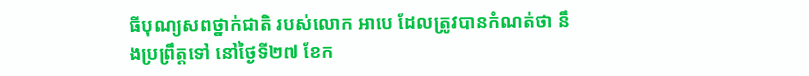ធីបុណ្យសពថ្នាក់ជាតិ របស់លោក អាបេ ដែលត្រូវបានកំណត់ថា នឹងប្រព្រឹត្តទៅ នៅថ្ងៃទី២៧ ខែក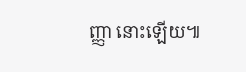ញ្ញា នោះឡើយ៕